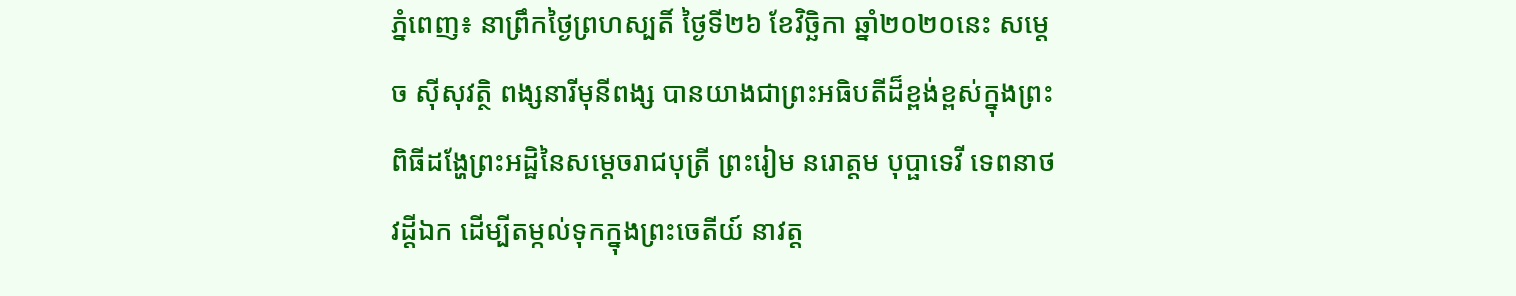ភ្នំពេញ៖ នាព្រឹកថ្ងៃព្រហស្បតិ៍ ថ្ងៃទី២៦ ខែវិច្ឆិកា ឆ្នាំ២០២០នេះ សម្តេច ស៊ីសុវត្ថិ ពង្សនារីមុនីពង្ស បានយាងជាព្រះអធិបតីដ៏ខ្ពង់ខ្ពស់ក្នុងព្រះពិធីដង្ហែព្រះអដ្ឋិនៃសម្តេចរាជបុត្រី ព្រះរៀម នរោត្តម បុប្ផាទេវី ទេពនាថវដ្តីឯក ដើម្បីតម្កល់ទុកក្នុងព្រះចេតីយ៍ នាវត្ត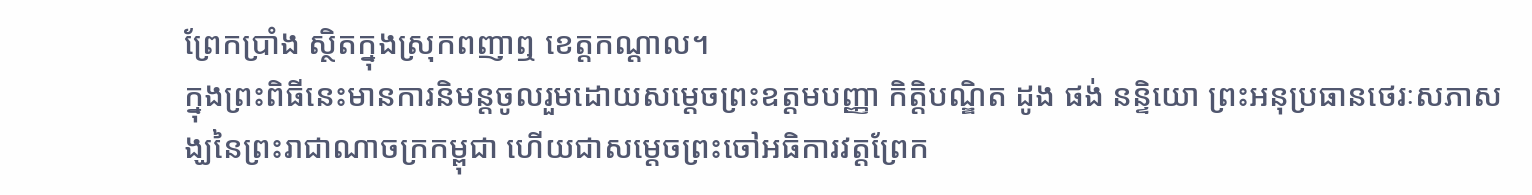ព្រែកប្រាំង ស្ថិតក្នុងស្រុកពញាឮ ខេត្តកណ្ដាល។
ក្នុងព្រះពិធីនេះមានការនិមន្តចូលរួមដោយសម្តេចព្រះឧត្តមបញ្ញា កិត្តិបណ្ឌិត ដូង ផង់ នន្ទិយោ ព្រះអនុប្រធានថេរៈសភាសង្ឃនៃព្រះរាជាណាចក្រកម្ពុជា ហើយជាសម្តេចព្រះចៅអធិការវត្តព្រែក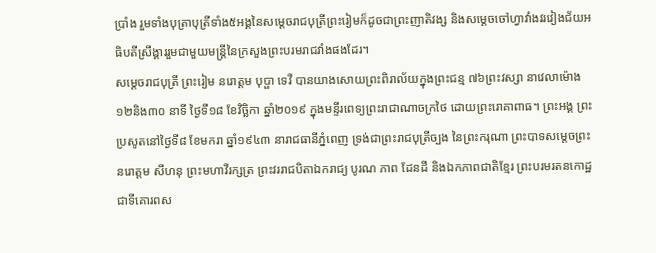ប្រាំង រួមទាំងបុត្រាបុត្រីទាំង៥អង្គនៃសម្តេចរាជបុត្រីព្រះរៀមក៏ដូចជាព្រះញាតិវង្ស និងសម្តេចចៅហ្វាវាំងវរវៀងជ័យអធិបតីស្រឹង្គាររួមជាមួយមន្ត្រីនៃក្រសួងព្រះបរមរាជវាំងផងដែរ។
សម្ដេចរាជបុត្រី ព្រះរៀម នរោត្តម បុប្ផា ទេវី បានយាងសោយព្រះពិរាល័យក្នុងព្រះជន្ម ៧៦ព្រះវស្សា នាវេលាម៉ោង ១២និង៣០ នាទី ថ្ងៃទី១៨ ខែវិច្ឆិកា ឆ្នាំ២០១៩ ក្នុងមន្ទីរពេទ្យព្រះរាជាណាចក្រថៃ ដោយព្រះរោគាពាធ។ ព្រះអង្គ ព្រះប្រសូតនៅថ្ងៃទី៨ ខែមករា ឆ្នាំ១៩៤៣ នារាជធានីភ្នំពេញ ទ្រង់ជាព្រះរាជបុត្រីច្បង នៃព្រះករុណា ព្រះបាទសម្តេចព្រះ នរោត្តម សីហនុ ព្រះមហាវីរក្សត្រ ព្រះវររាជបិតាឯករាជ្យ បូរណ ភាព ដែនដី និងឯកភាពជាតិខ្មែរ ព្រះបរមរតនកោដ្ឋ ជាទីគោរពស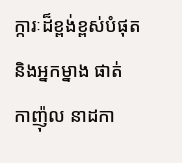ក្ការៈដ៏ខ្ពង់ខ្ពស់បំផុត និងអ្នកម្នាង ផាត់ កាញ៉ុល នាដកា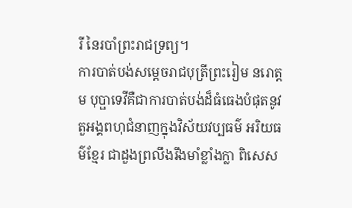រី នៃរបាំព្រះរាជទ្រព្យ។
ការបាត់បង់សម្តេចរាជបុត្រីព្រះរៀម នរោត្តម បុប្ផាទេវីគឺជាការបាត់បង់ដ៏ធំធេងបំផុតនូវតួអង្គពហុជំនាញក្នុងវិស័យវប្បធម៌ អរិយធម៌ខ្មែរ ជាដួងព្រលឹងរឹងមាំខ្លាំងក្លា ពិសេស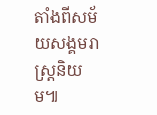តាំងពីសម័យសង្គមរាស្ត្រនិយម៕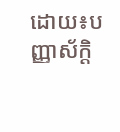ដោយ៖បញ្ញាស័ក្តិ